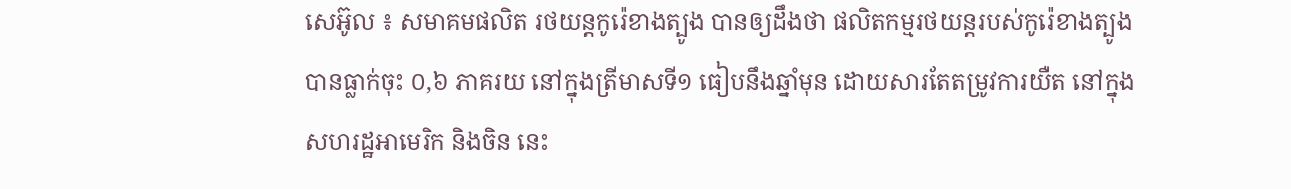សេអ៊ូល ៖ សមាគមផលិត រថយន្តកូរ៉េខាងត្បូង បានឲ្យដឹងថា ផលិតកម្មរថយន្តរបស់កូរ៉េខាងត្បូង បានធ្លាក់ចុះ ០,៦ ភាគរយ នៅក្នុងត្រីមាសទី១ ធៀបនឹងឆ្នាំមុន ដោយសារតែតម្រូវការយឺត នៅក្នុងសហរដ្ឋអាមេរិក និងចិន នេះ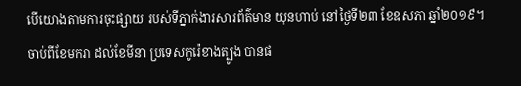បើយោងតាមការចុះផ្សាយ របស់ទីភ្នាក់ងារសារព័ត៌មាន យុនហាប់ នៅថ្ងៃទី២៣ ខែឧសភា ឆ្នាំ២០១៩។
ចាប់ពីខែមករា ដល់ខែមីនា ប្រទេសកូរ៉េខាងត្បូង បានផ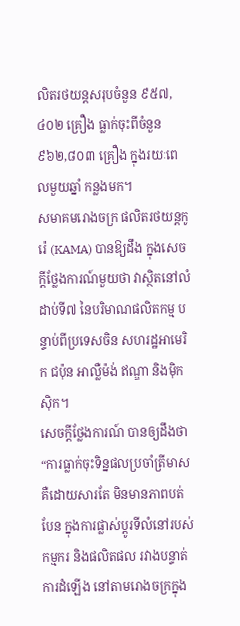លិតរថយន្តសរុបចំនួន ៩៥៧,៤០២ គ្រឿង ធ្លាក់ចុះពីចំនួន ៩៦២,៨០៣ គ្រឿង ក្នុងរយៈពេលមួយឆ្នាំ កន្លងមក។
សមាគមរោងចក្រ ផលិតរថយន្ដកូរ៉េ (KAMA) បានឱ្យដឹង ក្នុងសេចក្តីថ្លែងការណ៍មួយថា វាស្ថិតនៅលំដាប់ទី៧ នៃបរិមាណផលិតកម្ម បន្ទាប់ពីប្រទេសចិន សហរដ្ឋអាមេរិក ជប៉ុន អាល្លឺម៉ង់ ឥណ្ឌា និងម៉ិកស៊ិក។
សេចក្តីថ្លែងការណ៍ បានឲ្យដឹងថា “ការធ្លាក់ចុះទិន្នផលប្រចាំត្រីមាស គឺដោយសារតែ មិនមានភាពបត់បែន ក្នុងការផ្លាស់ប្តូរទីលំនៅរបស់កម្មករ និងផលិតផល រវាងបន្ទាត់ការដំឡើង នៅតាមរោងចក្រក្នុង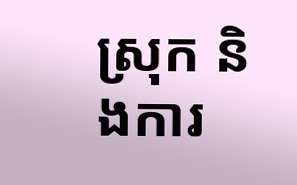ស្រុក និងការ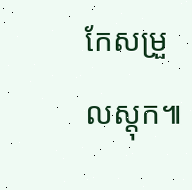កែសម្រួលស្តុក៕